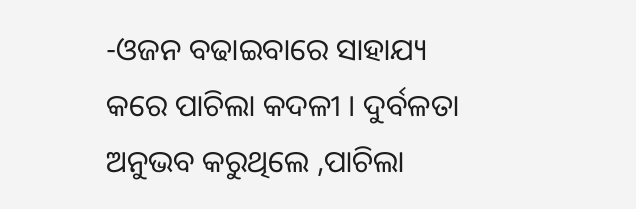-ଓଜନ ବଢାଇବାରେ ସାହାଯ୍ୟ କରେ ପାଚିଲା କଦଳୀ । ଦୁର୍ବଳତା ଅନୁଭବ କରୁଥିଲେ ,ପାଚିଲା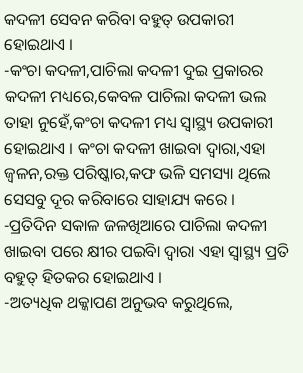କଦଳୀ ସେବନ କରିବା ବହୁତ୍ ଉପକାରୀ ହୋଇଥାଏ ।
-କଂଚା କଦଳୀ,ପାଚିଲା କଦଳୀ ଦୁଇ ପ୍ରକାରର କଦଳୀ ମଧ୍ୟରେ,କେବଳ ପାଚିଲା କଦଳୀ ଭଲ ତାହା ନୁହେଁ,କଂଚା କଦଳୀ ମଧ୍ୟ ସ୍ୱାସ୍ଥ୍ୟ ଉପକାରୀ ହୋଇଥାଏ । କଂଚା କଦଳୀ ଖାଇବା ଦ୍ୱାରା,ଏହା ଜ୍ୱଳନ,ରକ୍ତ ପରିଷ୍କାର,କଫ ଭଳି ସମସ୍ୟା ଥିଲେ ସେସବୁ ଦୂର କରିବାରେ ସାହାଯ୍ୟ କରେ ।
-ପ୍ରତିଦିନ ସକାଳ ଜଳଖିଆରେ ପାଚିଲା କଦଳୀ ଖାଇବା ପରେ କ୍ଷୀର ପଇିବା ଦ୍ୱାରା ଏହା ସ୍ୱାସ୍ଥ୍ୟ ପ୍ରତି ବହୁତ୍ ହିତକର ହୋଇଥାଏ ।
-ଅତ୍ୟଧିକ ଥକ୍କାପଣ ଅନୁଭବ କରୁଥିଲେ,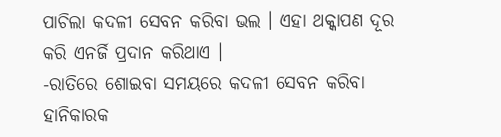ପାଚିଲା କଦଳୀ ସେବନ କରିବା ଭଲ । ଏହା ଥକ୍କାପଣ ଦୂର କରି ଏନର୍ଜି ପ୍ରଦାନ କରିଥାଏ ।
-ରାତିରେ ଶୋଇବା ସମୟରେ କଦଳୀ ସେବନ କରିବା ହାନିକାରକ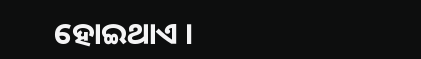ହୋଇଥାଏ ।